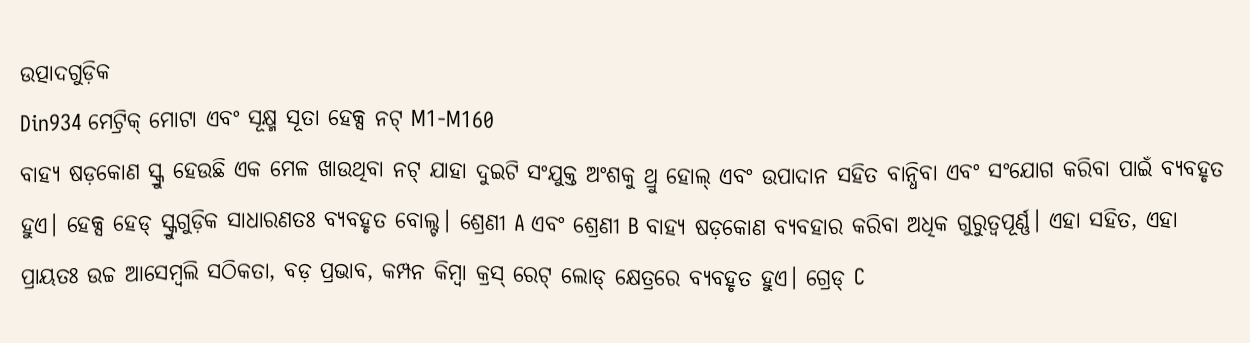ଉତ୍ପାଦଗୁଡ଼ିକ
Din934 ମେଟ୍ରିକ୍ ମୋଟା ଏବଂ ସୂକ୍ଷ୍ମ ସୂତା ହେକ୍ସ ନଟ୍ M1-M160
ବାହ୍ୟ ଷଡ଼କୋଣ ସ୍କ୍ରୁ ହେଉଛି ଏକ ମେଳ ଖାଉଥିବା ନଟ୍ ଯାହା ଦୁଇଟି ସଂଯୁକ୍ତ ଅଂଶକୁ ଥ୍ରୁ ହୋଲ୍ ଏବଂ ଉପାଦାନ ସହିତ ବାନ୍ଧିବା ଏବଂ ସଂଯୋଗ କରିବା ପାଇଁ ବ୍ୟବହୃତ ହୁଏ। ହେକ୍ସ ହେଡ୍ ସ୍କ୍ରୁଗୁଡ଼ିକ ସାଧାରଣତଃ ବ୍ୟବହୃତ ବୋଲ୍ଟ। ଶ୍ରେଣୀ A ଏବଂ ଶ୍ରେଣୀ B ବାହ୍ୟ ଷଡ଼କୋଣ ବ୍ୟବହାର କରିବା ଅଧିକ ଗୁରୁତ୍ୱପୂର୍ଣ୍ଣ। ଏହା ସହିତ, ଏହା ପ୍ରାୟତଃ ଉଚ୍ଚ ଆସେମ୍ବଲି ସଠିକତା, ବଡ଼ ପ୍ରଭାବ, କମ୍ପନ କିମ୍ବା କ୍ରସ୍ ରେଟ୍ ଲୋଡ୍ କ୍ଷେତ୍ରରେ ବ୍ୟବହୃତ ହୁଏ। ଗ୍ରେଡ୍ C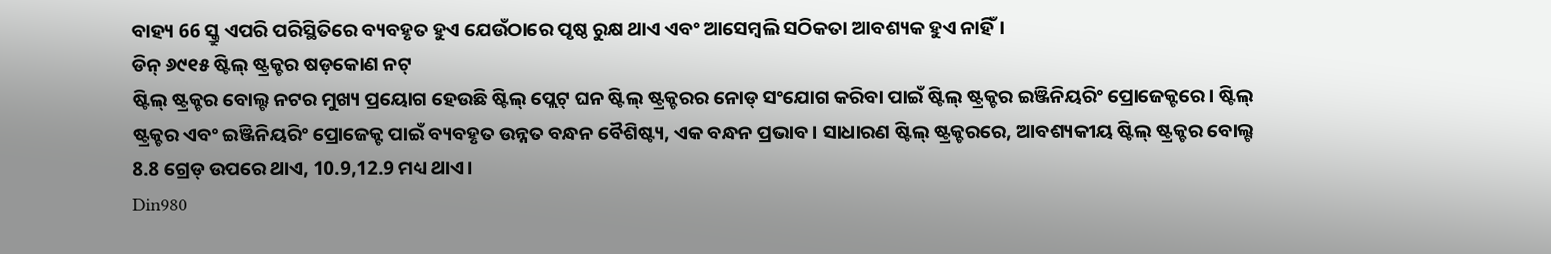ବାହ୍ୟ 66 ସ୍କ୍ରୁ ଏପରି ପରିସ୍ଥିତିରେ ବ୍ୟବହୃତ ହୁଏ ଯେଉଁଠାରେ ପୃଷ୍ଠ ରୁକ୍ଷ ଥାଏ ଏବଂ ଆସେମ୍ବଲି ସଠିକତା ଆବଶ୍ୟକ ହୁଏ ନାହିଁ।
ଡିନ୍ ୬୯୧୫ ଷ୍ଟିଲ୍ ଷ୍ଟ୍ରକ୍ଚର ଷଡ଼କୋଣ ନଟ୍
ଷ୍ଟିଲ୍ ଷ୍ଟ୍ରକ୍ଚର ବୋଲ୍ଟ ନଟର ମୁଖ୍ୟ ପ୍ରୟୋଗ ହେଉଛି ଷ୍ଟିଲ୍ ପ୍ଲେଟ୍ ଘନ ଷ୍ଟିଲ୍ ଷ୍ଟ୍ରକ୍ଚରର ନୋଡ୍ ସଂଯୋଗ କରିବା ପାଇଁ ଷ୍ଟିଲ୍ ଷ୍ଟ୍ରକ୍ଚର ଇଞ୍ଜିନିୟରିଂ ପ୍ରୋଜେକ୍ଟରେ। ଷ୍ଟିଲ୍ ଷ୍ଟ୍ରକ୍ଚର ଏବଂ ଇଞ୍ଜିନିୟରିଂ ପ୍ରୋଜେକ୍ଟ ପାଇଁ ବ୍ୟବହୃତ ଉନ୍ନତ ବନ୍ଧନ ବୈଶିଷ୍ଟ୍ୟ, ଏକ ବନ୍ଧନ ପ୍ରଭାବ। ସାଧାରଣ ଷ୍ଟିଲ୍ ଷ୍ଟ୍ରକ୍ଚରରେ, ଆବଶ୍ୟକୀୟ ଷ୍ଟିଲ୍ ଷ୍ଟ୍ରକ୍ଚର ବୋଲ୍ଟ 8.8 ଗ୍ରେଡ୍ ଉପରେ ଥାଏ, 10.9,12.9 ମଧ୍ୟ ଥାଏ।
Din980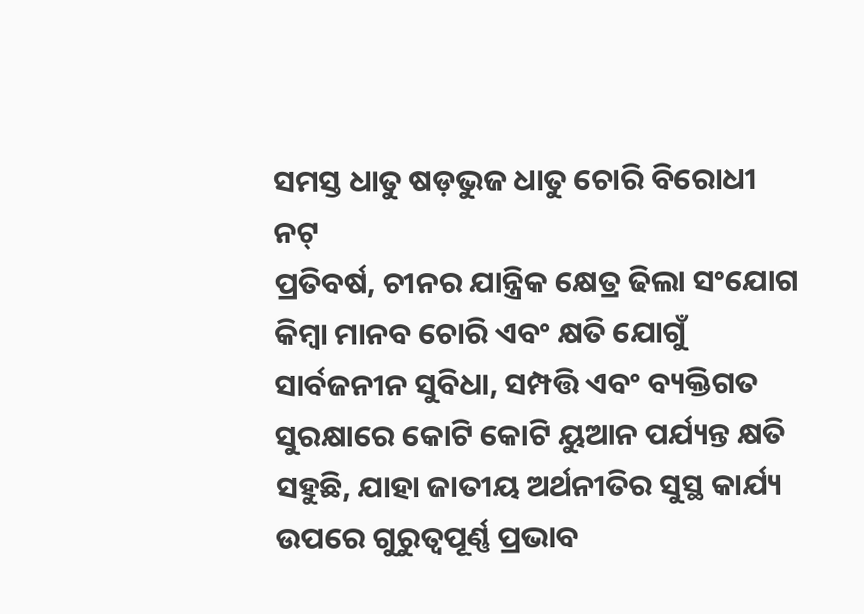ସମସ୍ତ ଧାତୁ ଷଡ଼ଭୁଜ ଧାତୁ ଚୋରି ବିରୋଧୀ ନଟ୍
ପ୍ରତିବର୍ଷ, ଚୀନର ଯାନ୍ତ୍ରିକ କ୍ଷେତ୍ର ଢିଲା ସଂଯୋଗ କିମ୍ବା ମାନବ ଚୋରି ଏବଂ କ୍ଷତି ଯୋଗୁଁ ସାର୍ବଜନୀନ ସୁବିଧା, ସମ୍ପତ୍ତି ଏବଂ ବ୍ୟକ୍ତିଗତ ସୁରକ୍ଷାରେ କୋଟି କୋଟି ୟୁଆନ ପର୍ଯ୍ୟନ୍ତ କ୍ଷତି ସହୁଛି, ଯାହା ଜାତୀୟ ଅର୍ଥନୀତିର ସୁସ୍ଥ କାର୍ଯ୍ୟ ଉପରେ ଗୁରୁତ୍ୱପୂର୍ଣ୍ଣ ପ୍ରଭାବ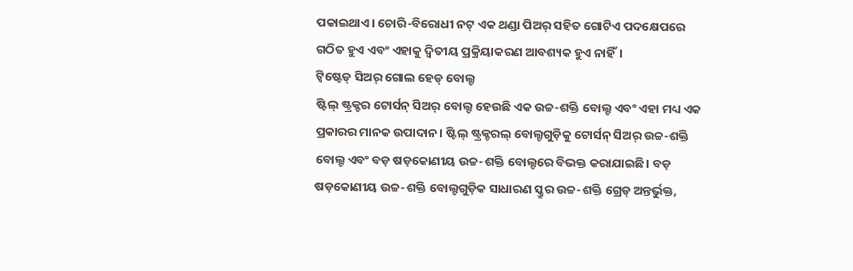ପକାଇଥାଏ। ଚୋରି-ବିରୋଧୀ ନଟ୍ ଏକ ଥଣ୍ଡା ପିଅର୍ ସହିତ ଗୋଟିଏ ପଦକ୍ଷେପରେ ଗଠିତ ହୁଏ ଏବଂ ଏହାକୁ ଦ୍ୱିତୀୟ ପ୍ରକ୍ରିୟାକରଣ ଆବଶ୍ୟକ ହୁଏ ନାହିଁ।
ଟ୍ୱିଷ୍ଟେଡ୍ ସିଅର୍ ଗୋଲ ହେଡ୍ ବୋଲ୍ଟ
ଷ୍ଟିଲ୍ ଷ୍ଟ୍ରକ୍ଚର ଟୋର୍ସନ୍ ସିଅର୍ ବୋଲ୍ଟ ହେଉଛି ଏକ ଉଚ୍ଚ-ଶକ୍ତି ବୋଲ୍ଟ ଏବଂ ଏହା ମଧ୍ୟ ଏକ ପ୍ରକାରର ମାନକ ଉପାଦାନ। ଷ୍ଟିଲ୍ ଷ୍ଟ୍ରକ୍ଚରଲ୍ ବୋଲ୍ଟଗୁଡ଼ିକୁ ଟୋର୍ସନ୍ ସିଅର୍ ଉଚ୍ଚ-ଶକ୍ତି ବୋଲ୍ଟ ଏବଂ ବଡ଼ ଷଡ଼କୋଣୀୟ ଉଚ୍ଚ-ଶକ୍ତି ବୋଲ୍ଟରେ ବିଭକ୍ତ କରାଯାଇଛି। ବଡ଼ ଷଡ଼କୋଣୀୟ ଉଚ୍ଚ-ଶକ୍ତି ବୋଲ୍ଟଗୁଡ଼ିକ ସାଧାରଣ ସ୍କ୍ରୁର ଉଚ୍ଚ-ଶକ୍ତି ଗ୍ରେଡ୍ ଅନ୍ତର୍ଭୁକ୍ତ,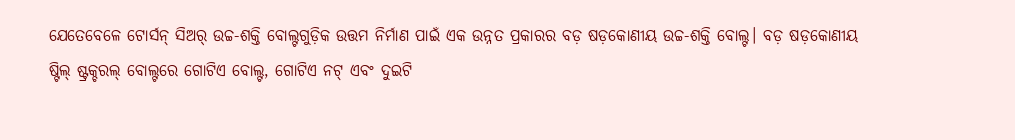ଯେତେବେଳେ ଟୋର୍ସନ୍ ସିଅର୍ ଉଚ୍ଚ-ଶକ୍ତି ବୋଲ୍ଟଗୁଡ଼ିକ ଉତ୍ତମ ନିର୍ମାଣ ପାଇଁ ଏକ ଉନ୍ନତ ପ୍ରକାରର ବଡ଼ ଷଡ଼କୋଣୀୟ ଉଚ୍ଚ-ଶକ୍ତି ବୋଲ୍ଟ। ବଡ଼ ଷଡ଼କୋଣୀୟ ଷ୍ଟିଲ୍ ଷ୍ଟ୍ରକ୍ଚରଲ୍ ବୋଲ୍ଟରେ ଗୋଟିଏ ବୋଲ୍ଟ, ଗୋଟିଏ ନଟ୍ ଏବଂ ଦୁଇଟି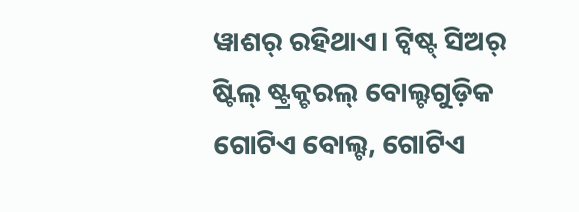ୱାଶର୍ ରହିଥାଏ। ଟ୍ୱିଷ୍ଟ୍ ସିଅର୍ ଷ୍ଟିଲ୍ ଷ୍ଟ୍ରକ୍ଚରଲ୍ ବୋଲ୍ଟଗୁଡ଼ିକ ଗୋଟିଏ ବୋଲ୍ଟ, ଗୋଟିଏ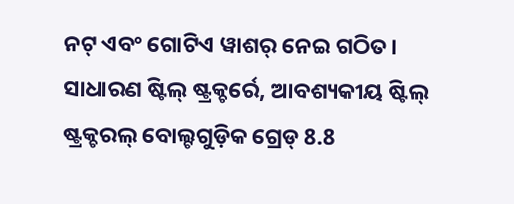ନଟ୍ ଏବଂ ଗୋଟିଏ ୱାଶର୍ ନେଇ ଗଠିତ। ସାଧାରଣ ଷ୍ଟିଲ୍ ଷ୍ଟ୍ରକ୍ଚର୍ରେ, ଆବଶ୍ୟକୀୟ ଷ୍ଟିଲ୍ ଷ୍ଟ୍ରକ୍ଚରଲ୍ ବୋଲ୍ଟଗୁଡ଼ିକ ଗ୍ରେଡ୍ 8.8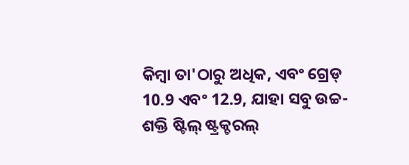କିମ୍ବା ତା'ଠାରୁ ଅଧିକ, ଏବଂ ଗ୍ରେଡ୍ 10.9 ଏବଂ 12.9, ଯାହା ସବୁ ଉଚ୍ଚ-ଶକ୍ତି ଷ୍ଟିଲ୍ ଷ୍ଟ୍ରକ୍ଚରଲ୍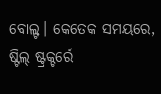ବୋଲ୍ଟ। କେତେକ ସମୟରେ, ଷ୍ଟିଲ୍ ଷ୍ଟ୍ରକ୍ଚର୍ରେ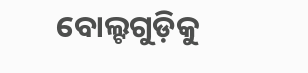ବୋଲ୍ଟଗୁଡ଼ିକୁ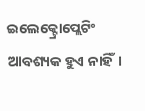ଇଲେକ୍ଟ୍ରୋପ୍ଲେଟିଂ ଆବଶ୍ୟକ ହୁଏ ନାହିଁ।